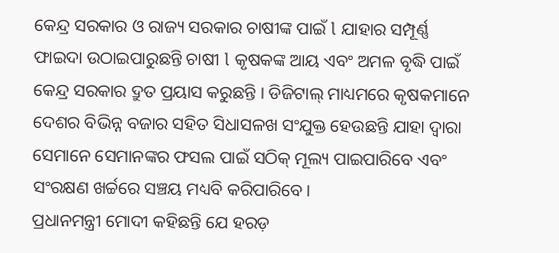କେନ୍ଦ୍ର ସରକାର ଓ ରାଜ୍ୟ ସରକାର ଚାଷୀଙ୍କ ପାଇଁ l ଯାହାର ସମ୍ପୂର୍ଣ୍ଣ ଫାଇଦା ଉଠାଇପାରୁଛନ୍ତି ଚାଷୀ l କୃଷକଙ୍କ ଆୟ ଏବଂ ଅମଳ ବୃଦ୍ଧି ପାଇଁ କେନ୍ଦ୍ର ସରକାର ଦ୍ରୁତ ପ୍ରୟାସ କରୁଛନ୍ତି । ଡିଜିଟାଲ୍ ମାଧ୍ୟମରେ କୃଷକମାନେ ଦେଶର ବିଭିନ୍ନ ବଜାର ସହିତ ସିଧାସଳଖ ସଂଯୁକ୍ତ ହେଉଛନ୍ତି ଯାହା ଦ୍ୱାରା ସେମାନେ ସେମାନଙ୍କର ଫସଲ ପାଇଁ ସଠିକ୍ ମୂଲ୍ୟ ପାଇପାରିବେ ଏବଂ ସଂରକ୍ଷଣ ଖର୍ଚ୍ଚରେ ସଞ୍ଚୟ ମଧ୍ୟବି କରିପାରିବେ।
ପ୍ରଧାନମନ୍ତ୍ରୀ ମୋଦୀ କହିଛନ୍ତି ଯେ ହରଡ଼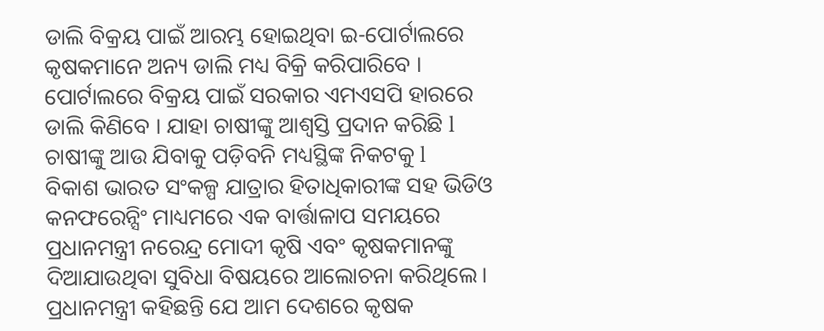ଡାଲି ବିକ୍ରୟ ପାଇଁ ଆରମ୍ଭ ହୋଇଥିବା ଇ-ପୋର୍ଟାଲରେ କୃଷକମାନେ ଅନ୍ୟ ଡାଲି ମଧ୍ୟ ବିକ୍ରି କରିପାରିବେ । ପୋର୍ଟାଲରେ ବିକ୍ରୟ ପାଇଁ ସରକାର ଏମଏସପି ହାରରେ ଡାଲି କିଣିବେ । ଯାହା ଚାଷୀଙ୍କୁ ଆଶ୍ବସ୍ତି ପ୍ରଦାନ କରିଛି l ଚାଷୀଙ୍କୁ ଆଉ ଯିବାକୁ ପଡ଼ିବନି ମଧ୍ୟସ୍ଥିଙ୍କ ନିକଟକୁ l
ବିକାଶ ଭାରତ ସଂକଳ୍ପ ଯାତ୍ରାର ହିତାଧିକାରୀଙ୍କ ସହ ଭିଡିଓ କନଫରେନ୍ସିଂ ମାଧ୍ୟମରେ ଏକ ବାର୍ତ୍ତାଳାପ ସମୟରେ ପ୍ରଧାନମନ୍ତ୍ରୀ ନରେନ୍ଦ୍ର ମୋଦୀ କୃଷି ଏବଂ କୃଷକମାନଙ୍କୁ ଦିଆଯାଉଥିବା ସୁବିଧା ବିଷୟରେ ଆଲୋଚନା କରିଥିଲେ। ପ୍ରଧାନମନ୍ତ୍ରୀ କହିଛନ୍ତି ଯେ ଆମ ଦେଶରେ କୃଷକ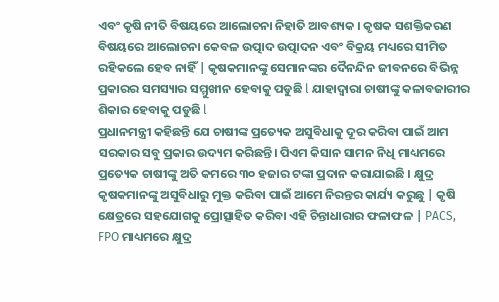ଏବଂ କୃଷି ନୀତି ବିଷୟରେ ଆଲୋଚନା ନିହାତି ଆବଶ୍ୟକ । କୃଷକ ସଶକ୍ତିକରଣ ବିଷୟରେ ଆଲୋଚନା କେବଳ ଉତ୍ପାଦ ଉତ୍ପାଦନ ଏବଂ ବିକ୍ରୟ ମଧ୍ୟରେ ସୀମିତ ରହିକଲେ ହେବ ନାହିଁ | କୃଷକମାନଙ୍କୁ ସେମାନଙ୍କର ଦୈନନ୍ଦିନ ଜୀବନରେ ବିଭିନ୍ନ ପ୍ରକାରର ସମସ୍ୟାର ସମ୍ମୁଖୀନ ହେବାକୁ ପଡୁଛି l ଯାହାଦ୍ୱାରା ଚାଷୀଙ୍କୁ କଳାବଜାରୀର ଶିକାର ହେବାକୁ ପଡୁଛି l
ପ୍ରଧାନମନ୍ତ୍ରୀ କହିଛନ୍ତି ଯେ ଚାଷୀଙ୍କ ପ୍ରତ୍ୟେକ ଅସୁବିଧାକୁ ଦୂର କରିବା ପାଇଁ ଆମ ସରକାର ସବୁ ପ୍ରକାର ଉଦ୍ୟମ କରିଛନ୍ତି। ପିଏମ କିସାନ ସାମନ ନିଧି ମାଧ୍ୟମରେ ପ୍ରତ୍ୟେକ ଚାଷୀଙ୍କୁ ଅତି କମରେ ୩୦ ହଜାର ଟଙ୍କା ପ୍ରଦାନ କରାଯାଇଛି । କ୍ଷୁଦ୍ର କୃଷକମାନଙ୍କୁ ଅସୁବିଧାରୁ ମୁକ୍ତ କରିବା ପାଇଁ ଆମେ ନିରନ୍ତର କାର୍ଯ୍ୟ କରୁଛୁ | କୃଷି କ୍ଷେତ୍ରରେ ସହଯୋଗକୁ ପ୍ରୋତ୍ସାହିତ କରିବା ଏହି ଚିନ୍ତାଧାରାର ଫଳାଫଳ | PACS, FPO ମାଧ୍ୟମରେ କ୍ଷୁଦ୍ର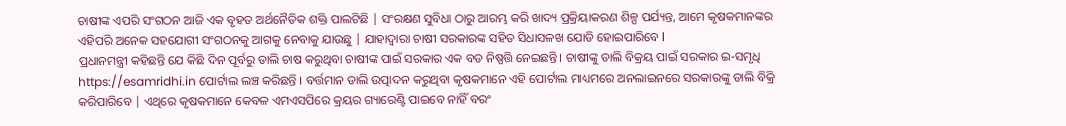ଚାଷୀଙ୍କ ଏପରି ସଂଗଠନ ଆଜି ଏକ ବୃହତ ଅର୍ଥନୈତିକ ଶକ୍ତି ପାଲଟିଛି | ସଂରକ୍ଷଣ ସୁବିଧା ଠାରୁ ଆରମ୍ଭ କରି ଖାଦ୍ୟ ପ୍ରକ୍ରିୟାକରଣ ଶିଳ୍ପ ପର୍ଯ୍ୟନ୍ତ, ଆମେ କୃଷକମାନଙ୍କର ଏହିପରି ଅନେକ ସହଯୋଗୀ ସଂଗଠନକୁ ଆଗକୁ ନେବାକୁ ଯାଉଛୁ | ଯାହାଦ୍ୱାରା ଚାଷୀ ସରକାରଙ୍କ ସହିତ ସିଧାସଳଖ ଯୋଡି ହୋଇପାରିବେ l
ପ୍ରଧାନମନ୍ତ୍ରୀ କହିଛନ୍ତି ଯେ କିଛି ଦିନ ପୂର୍ବରୁ ଡାଲି ଚାଷ କରୁଥିବା ଚାଷୀଙ୍କ ପାଇଁ ସରକାର ଏକ ବଡ ନିଷ୍ପତ୍ତି ନେଇଛନ୍ତି। ଚାଷୀଙ୍କୁ ଡାଲି ବିକ୍ରୟ ପାଇଁ ସରକାର ଇ-ସମୃଧି https://esamridhi.in ପୋର୍ଟାଲ ଲଞ୍ଚ କରିଛନ୍ତି । ବର୍ତ୍ତମାନ ଡାଲି ଉତ୍ପାଦନ କରୁଥିବା କୃଷକମାନେ ଏହି ପୋର୍ଟାଲ ମାଧ୍ୟମରେ ଅନଲାଇନରେ ସରକାରଙ୍କୁ ଡାଲି ବିକ୍ରି କରିପାରିବେ | ଏଥିରେ କୃଷକମାନେ କେବଳ ଏମଏସପିରେ କ୍ରୟର ଗ୍ୟାରେଣ୍ଟି ପାଇବେ ନାହିଁ ବରଂ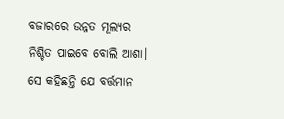ବଜାରରେ ଉନ୍ନତ ମୂଲ୍ୟର ନିଶ୍ଚିତ ପାଇବେ ବୋଲି ଆଶା। ସେ କହିଛନ୍ତି ଯେ ବର୍ତ୍ତମାନ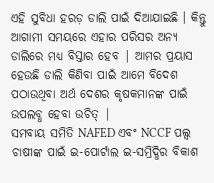ଏହି ସୁବିଧା ହରଡ଼ ଡାଲି ପାଇଁ ଦିଆଯାଇଛି । କିନ୍ତୁ ଆଗାମୀ ସମୟରେ ଏହାର ପରିସର ଅନ୍ୟ ଡାଲିରେ ମଧ୍ୟ ବିସ୍ତାର ହେବ | ଆମର ପ୍ରୟାସ ହେଉଛି ଡାଲି କିଣିବା ପାଇଁ ଆମେ ବିଦେଶ ପଠାଉଥିବା ଅର୍ଥ ଦେଶର କୃଷକମାନଙ୍କ ପାଇଁ ଉପଲବ୍ଧ ହେବା ଉଚିତ୍ |
ସମବାୟ ସମିତି NAFED ଏବଂ NCCF ପଲ୍ସ ଚାଷୀଙ୍କ ପାଇଁ ଇ-ପୋର୍ଟାଲ ଇ-ସମ୍ରିଦ୍ଧିର ବିକାଶ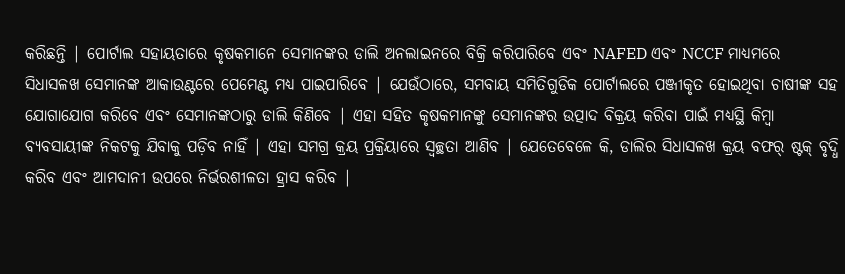କରିଛନ୍ତି | ପୋର୍ଟାଲ ସହାୟତାରେ କୃଷକମାନେ ସେମାନଙ୍କର ଡାଲି ଅନଲାଇନରେ ବିକ୍ରି କରିପାରିବେ ଏବଂ NAFED ଏବଂ NCCF ମାଧ୍ୟମରେ ସିଧାସଳଖ ସେମାନଙ୍କ ଆକାଉଣ୍ଟରେ ପେମେଣ୍ଟ ମଧ୍ୟ ପାଇପାରିବେ | ଯେଉଁଠାରେ, ସମବାୟ ସମିତିଗୁଡିକ ପୋର୍ଟାଲରେ ପଞ୍ଜୀକୃତ ହୋଇଥିବା ଚାଷୀଙ୍କ ସହ ଯୋଗାଯୋଗ କରିବେ ଏବଂ ସେମାନଙ୍କଠାରୁ ଡାଲି କିଣିବେ | ଏହା ସହିତ କୃଷକମାନଙ୍କୁ ସେମାନଙ୍କର ଉତ୍ପାଦ ବିକ୍ରୟ କରିବା ପାଇଁ ମଧ୍ୟସ୍ଥି କିମ୍ବା ବ୍ୟବସାୟୀଙ୍କ ନିକଟକୁ ଯିବାକୁ ପଡ଼ିବ ନାହିଁ | ଏହା ସମଗ୍ର କ୍ରୟ ପ୍ରକ୍ରିୟାରେ ସ୍ୱଚ୍ଛତା ଆଣିବ | ଯେତେବେଳେ କି, ଡାଲିର ସିଧାସଳଖ କ୍ରୟ ବଫର୍ ଷ୍ଟକ୍ ବୃଦ୍ଧି କରିବ ଏବଂ ଆମଦାନୀ ଉପରେ ନିର୍ଭରଶୀଳତା ହ୍ରାସ କରିବ |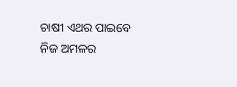ଚାଷୀ ଏଥର ପାଇବେ ନିଜ ଅମଳର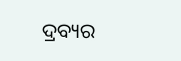ଦ୍ରବ୍ୟର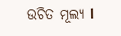ଉଚିତ ମୂଲ୍ୟ l